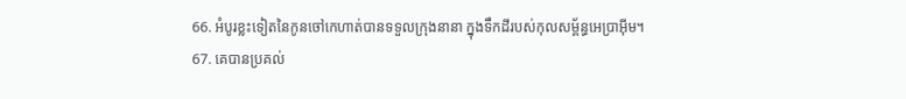66. អំបូរខ្លះទៀតនៃកូនចៅកេហាត់បានទទួលក្រុងនានា ក្នុងទឹកដីរបស់កុលសម្ព័ន្ធអេប្រាអ៊ីម។
67. គេបានប្រគល់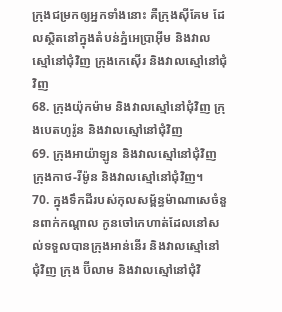ក្រុងជម្រកឲ្យអ្នកទាំងនោះ គឺក្រុងស៊ីគែម ដែលស្ថិតនៅក្នុងតំបន់ភ្នំអេប្រាអ៊ីម និងវាលស្មៅនៅជុំវិញ ក្រុងកេស៊ើរ និងវាលស្មៅនៅជុំវិញ
68. ក្រុងយ៉ុកម៉ាម និងវាលស្មៅនៅជុំវិញ ក្រុងបេតហូរ៉ូន និងវាលស្មៅនៅជុំវិញ
69. ក្រុងអាយ៉ាឡូន និងវាលស្មៅនៅជុំវិញ ក្រុងកាថ-រីម៉ូន និងវាលស្មៅនៅជុំវិញ។
70. ក្នុងទឹកដីរបស់កុលសម្ព័ន្ធម៉ាណាសេចំនួនពាក់កណ្ដាល កូនចៅកេហាត់ដែលនៅសល់ទទួលបានក្រុងអាន់នើរ និងវាលស្មៅនៅជុំវិញ ក្រុង ប៊ីលាម និងវាលស្មៅនៅជុំវិ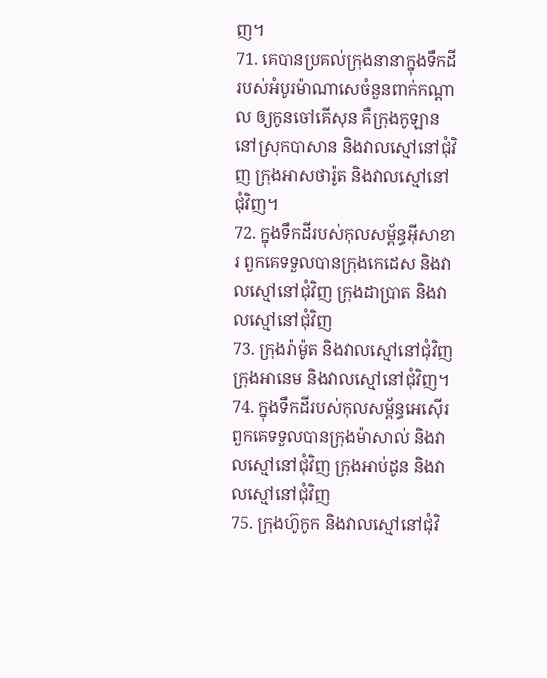ញ។
71. គេបានប្រគល់ក្រុងនានាក្នុងទឹកដីរបស់អំបូរម៉ាណាសេចំនួនពាក់កណ្ដាល ឲ្យកូនចៅគើសុន គឺក្រុងកូឡាន នៅស្រុកបាសាន និងវាលស្មៅនៅជុំវិញ ក្រុងអាសថារ៉ូត និងវាលស្មៅនៅជុំវិញ។
72. ក្នុងទឹកដីរបស់កុលសម្ព័ន្ធអ៊ីសាខារ ពួកគេទទួលបានក្រុងកេដេស និងវាលស្មៅនៅជុំវិញ ក្រុងដាប្រាត និងវាលស្មៅនៅជុំវិញ
73. ក្រុងរ៉ាម៉ូត និងវាលស្មៅនៅជុំវិញក្រុងអានេម និងវាលស្មៅនៅជុំវិញ។
74. ក្នុងទឹកដីរបស់កុលសម្ព័ន្ធអេស៊ើរ ពួកគេទទួលបានក្រុងម៉ាសាល់ និងវាលស្មៅនៅជុំវិញ ក្រុងអាប់ដូន និងវាលស្មៅនៅជុំវិញ
75. ក្រុងហ៊ូកូក និងវាលស្មៅនៅជុំវិ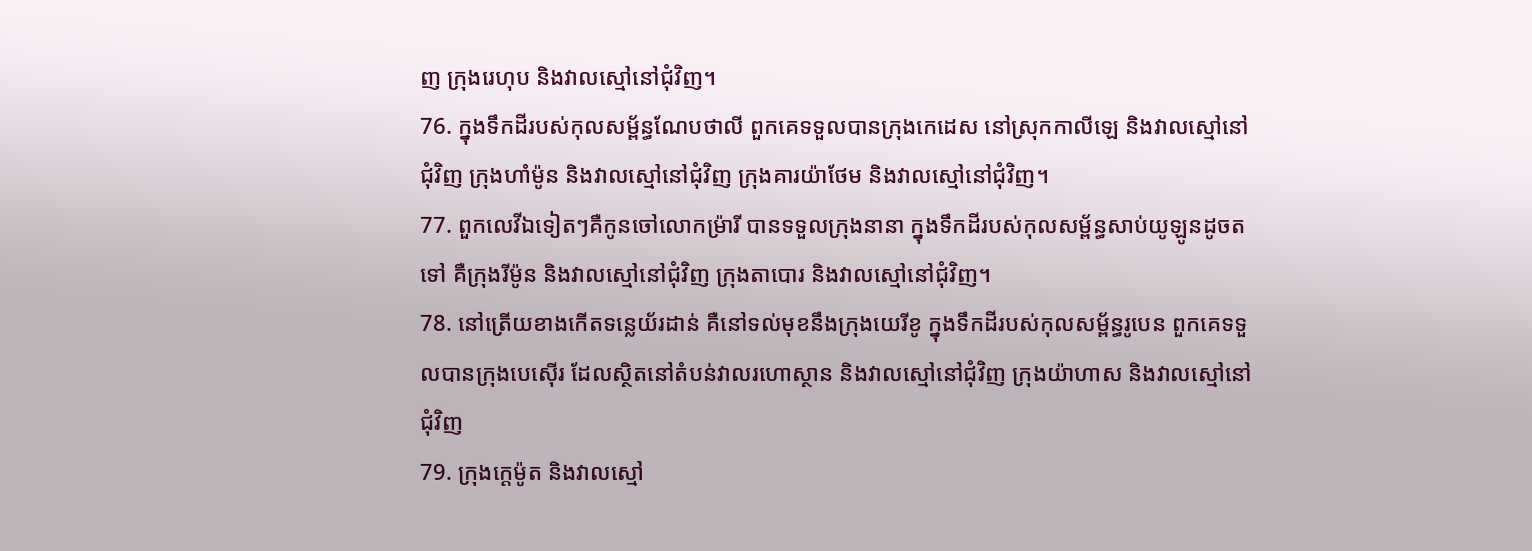ញ ក្រុងរេហុប និងវាលស្មៅនៅជុំវិញ។
76. ក្នុងទឹកដីរបស់កុលសម្ព័ន្ធណែបថាលី ពួកគេទទួលបានក្រុងកេដេស នៅស្រុកកាលីឡេ និងវាលស្មៅនៅជុំវិញ ក្រុងហាំម៉ូន និងវាលស្មៅនៅជុំវិញ ក្រុងគារយ៉ាថែម និងវាលស្មៅនៅជុំវិញ។
77. ពួកលេវីឯទៀតៗគឺកូនចៅលោកម៉្រារី បានទទួលក្រុងនានា ក្នុងទឹកដីរបស់កុលសម្ព័ន្ធសាប់យូឡូនដូចតទៅ គឺក្រុងរីម៉ូន និងវាលស្មៅនៅជុំវិញ ក្រុងតាបោរ និងវាលស្មៅនៅជុំវិញ។
78. នៅត្រើយខាងកើតទន្លេយ័រដាន់ គឺនៅទល់មុខនឹងក្រុងយេរីខូ ក្នុងទឹកដីរបស់កុលសម្ព័ន្ធរូបេន ពួកគេទទួលបានក្រុងបេស៊ើរ ដែលស្ថិតនៅតំបន់វាលរហោស្ថាន និងវាលស្មៅនៅជុំវិញ ក្រុងយ៉ាហាស និងវាលស្មៅនៅជុំវិញ
79. ក្រុងក្ដេម៉ូត និងវាលស្មៅ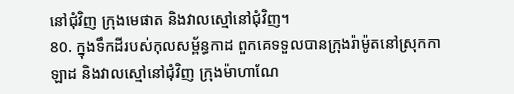នៅជុំវិញ ក្រុងមេផាត និងវាលស្មៅនៅជុំវិញ។
80. ក្នុងទឹកដីរបស់កុលសម្ព័ន្ធកាដ ពួកគេទទួលបានក្រុងរ៉ាម៉ូតនៅស្រុកកាឡាដ និងវាលស្មៅនៅជុំវិញ ក្រុងម៉ាហាណែ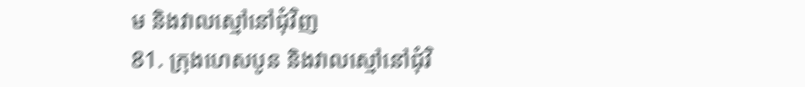ម និងវាលស្មៅនៅជុំវិញ
81. ក្រុងហេសបូន និងវាលស្មៅនៅជុំវិ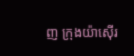ញ ក្រុងយ៉ាស៊ើរ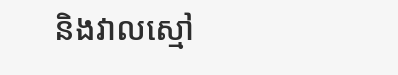និងវាលស្មៅ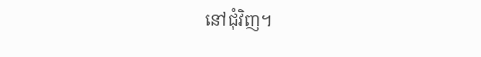នៅជុំវិញ។